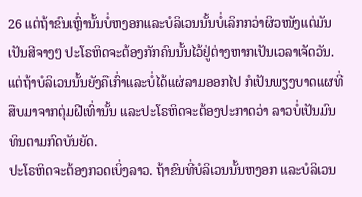26 ແຕ່ຖ້າຂົນເຫຼົ່ານັ້ນບໍ່ຫງອກແລະບໍລິເວນນັ້ນບໍ່ເລິກກວ່າຜິວໜັງແຕ່ມັນເປັນສີຈາງໆ ປະໂຣຫິດຈະຕ້ອງກັກຄົນນັ້ນໄວ້ຢູ່ຕ່າງຫາກເປັນເວລາເຈັດວັນ.
ແຕ່ຖ້າບໍລິເວນນັ້ນຍັງຄືເກົ່າແລະບໍ່ໄດ້ແຜ່ລາມອອກໄປ ກໍເປັນພຽງບາດແຜທີ່ສືບມາຈາກຕຸ່ມຝີເທົ່ານັ້ນ ແລະປະໂຣຫິດຈະຕ້ອງປະກາດວ່າ ລາວບໍ່ເປັນມົນທິນຕາມກົດບັນຍັດ.
ປະໂຣຫິດຈະຕ້ອງກວດເບິ່ງລາວ. ຖ້າຂົນທີ່ບໍລິເວນນັ້ນຫງອກ ແລະບໍລິເວນ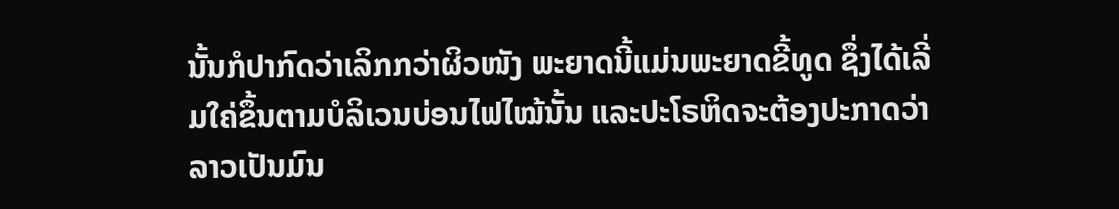ນັ້ນກໍປາກົດວ່າເລິກກວ່າຜິວໜັງ ພະຍາດນີ້ແມ່ນພະຍາດຂີ້ທູດ ຊຶ່ງໄດ້ເລີ່ມໃຄ່ຂຶ້ນຕາມບໍລິເວນບ່ອນໄຟໄໝ້ນັ້ນ ແລະປະໂຣຫິດຈະຕ້ອງປະກາດວ່າ ລາວເປັນມົນ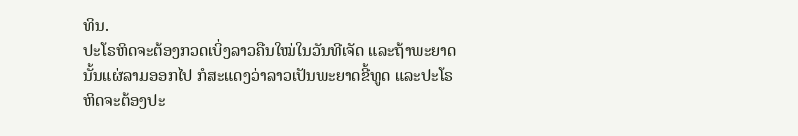ທິນ.
ປະໂຣຫິດຈະຕ້ອງກວດເບິ່ງລາວຄືນໃໝ່ໃນວັນທີເຈັດ ແລະຖ້າພະຍາດນັ້ນແຜ່ລາມອອກໄປ ກໍສະແດງວ່າລາວເປັນພະຍາດຂີ້ທູດ ແລະປະໂຣຫິດຈະຕ້ອງປະ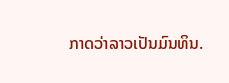ກາດວ່າລາວເປັນມົນທິນ.